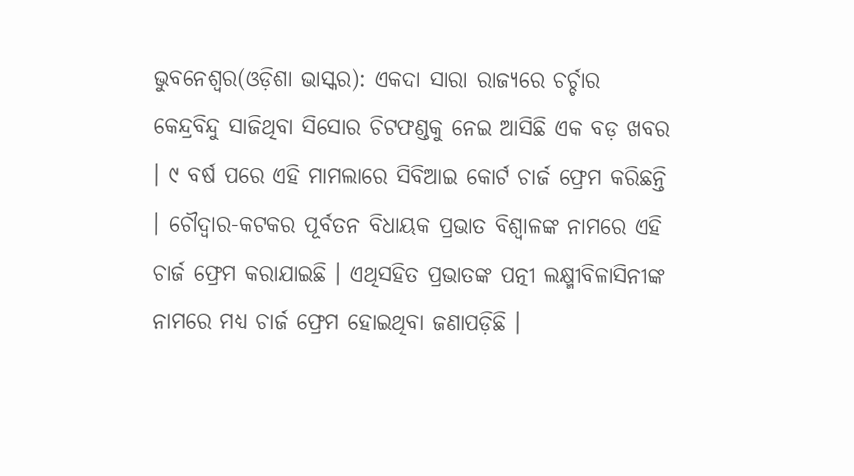ଭୁବନେଶ୍ୱର(ଓଡ଼ିଶା ଭାସ୍କର): ଏକଦା ସାରା ରାଜ୍ୟରେ ଚର୍ଚ୍ଚାର କେନ୍ଦ୍ରବିନ୍ଦୁ ସାଜିଥିବା ସିସୋର ଚିଟଫଣ୍ଡକୁ ନେଇ ଆସିଛି ଏକ ବଡ଼ ଖବର । ୯ ବର୍ଷ ପରେ ଏହି ମାମଲାରେ ସିବିଆଇ କୋର୍ଟ ଚାର୍ଜ ଫ୍ରେମ କରିଛନ୍ତି । ଚୌଦ୍ୱାର-କଟକର ପୂର୍ବତନ ବିଧାୟକ ପ୍ରଭାତ ବିଶ୍ୱାଳଙ୍କ ନାମରେ ଏହି ଚାର୍ଜ ଫ୍ରେମ କରାଯାଇଛି । ଏଥିସହିତ ପ୍ରଭାତଙ୍କ ପତ୍ନୀ ଲକ୍ଷ୍ମୀବିଳାସିନୀଙ୍କ ନାମରେ ମଧ୍ୟ ଚାର୍ଜ ଫ୍ରେମ ହୋଇଥିବା ଜଣାପଡ଼ିଛି ।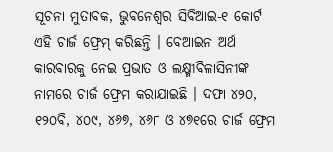ସୂଚନା ମୁତାବକ, ଭୁବନେଶ୍ୱର ସିବିଆଇ-୧ କୋର୍ଟ ଏହି ଚାର୍ଜ ଫ୍ରେମ୍ କରିଛନ୍ତି । ବେଆଇନ ଅର୍ଥ କାରବାରକୁ ନେଇ ପ୍ରଭାତ ଓ ଲକ୍ଷ୍ମୀବିଳାସିନୀଙ୍କ ନାମରେ ଚାର୍ଜ ଫ୍ରେମ କରାଯାଇଛି । ଦଫା ୪୨୦, ୧୨୦ବି, ୪୦୯, ୪୬୭, ୪୬୮ ଓ ୪୭୧ରେ ଚାର୍ଜ ଫ୍ରେମ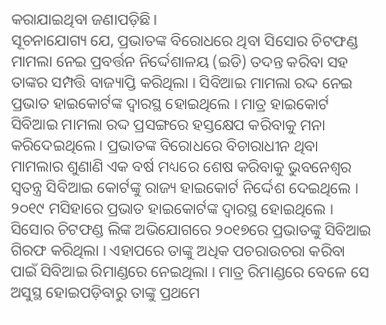କରାଯାଇଥିବା ଜଣାପଡ଼ିଛି ।
ସୂଚନାଯୋଗ୍ୟ ଯେ, ପ୍ରଭାତଙ୍କ ବିରୋଧରେ ଥିବା ସିସୋର ଚିଟଫଣ୍ଡ ମାମଲା ନେଇ ପ୍ରବର୍ତ୍ତନ ନିର୍ଦ୍ଦେଶାଳୟ (ଇଡି) ତଦନ୍ତ କରିବା ସହ ତାଙ୍କର ସମ୍ପତ୍ତି ବାଜ୍ୟାପ୍ତି କରିଥିଲା । ସିବିଆଇ ମାମଲା ରଦ୍ଦ ନେଇ ପ୍ରଭାତ ହାଇକୋର୍ଟଙ୍କ ଦ୍ୱାରସ୍ଥ ହୋଇଥିଲେ । ମାତ୍ର ହାଇକୋର୍ଟ ସିବିଆଇ ମାମଲା ରଦ୍ଦ ପ୍ରସଙ୍ଗରେ ହସ୍ତକ୍ଷେପ କରିବାକୁ ମନା କରିଦେଇଥିଲେ । ପ୍ରଭାତଙ୍କ ବିରୋଧରେ ବିଚାରାଧୀନ ଥିବା ମାମଲାର ଶୁଣାଣି ଏକ ବର୍ଷ ମଧ୍ୟରେ ଶେଷ କରିବାକୁ ଭୁବନେଶ୍ୱର ସ୍ୱତନ୍ତ୍ର ସିବିଆଇ କୋର୍ଟଙ୍କୁ ରାଜ୍ୟ ହାଇକୋର୍ଟ ନିର୍ଦ୍ଦେଶ ଦେଇଥିଲେ ।
୨୦୧୯ ମସିହାରେ ପ୍ରଭାତ ହାଇକୋର୍ଟଙ୍କ ଦ୍ୱାରସ୍ଥ ହୋଇଥିଲେ । ସିସୋର ଚିଟଫଣ୍ଡ ଲିଙ୍କ ଅଭିଯୋଗରେ ୨୦୧୭ରେ ପ୍ରଭାତଙ୍କୁ ସିବିଆଇ ଗିରଫ କରିଥିଲା । ଏହାପରେ ତାଙ୍କୁ ଅଧିକ ପଚରାଉଚରା କରିବା ପାଇଁ ସିବିଆଇ ରିମାଣ୍ଡରେ ନେଇଥିଲା । ମାତ୍ର ରିମାଣ୍ଡରେ ବେଳେ ସେ ଅସୁସ୍ଥ ହୋଇପଡ଼ିବାରୁ ତାଙ୍କୁ ପ୍ରଥମେ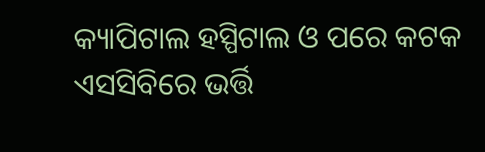କ୍ୟାପିଟାଲ ହସ୍ପିଟାଲ ଓ ପରେ କଟକ ଏସସିବିରେ ଭର୍ତ୍ତି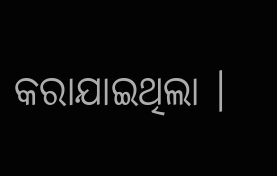କରାଯାଇଥିଲା ।